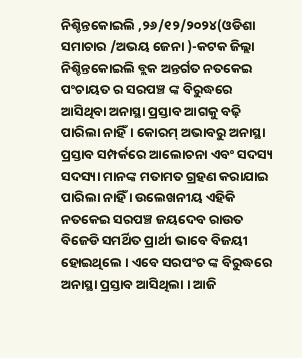ନିଶ୍ଚିନ୍ତକୋଇଲି ,୨୬/୧୨/୨୦୨୪(ଓଡିଶା ସମାଚାର /ଅଭୟ ଜେନା )-କଟକ ଜିଲ୍ଲା ନିଶ୍ଚିନ୍ତକୋଇଲି ବ୍ଲକ ଅନ୍ତର୍ଗତ ନତକେଇ ପଂଚାୟତ ର ସରପଞ୍ଚ ଙ୍କ ବିରୁଦ୍ଧରେ ଆସିଥିବା ଅନାସ୍ଥା ପ୍ରସ୍ତାବ ଆଗକୁ ବଢ଼ି ପାରିଲା ନାହିଁ। କୋରମ୍ ଅଭାବରୁ ଅନାସ୍ଥା ପ୍ରସ୍ତାବ ସମ୍ପର୍କରେ ଆଲୋଚନା ଏବଂ ସଦସ୍ୟ ସଦସ୍ୟା ମାନଙ୍କ ମତାମତ ଗ୍ରହଣ କରାଯାଇ ପାରିଲା ନାହିଁ । ଉଲେଖନୀୟ ଏହିକି ନତକେଇ ସରପଞ୍ଚ ଜୟଦେବ ରାଉତ ବିଜେଡି ସମର୍ଥିତ ପ୍ରାର୍ଥୀ ଭାବେ ବିଜୟୀ ହୋଇଥିଲେ । ଏବେ ସରପଂଚ ଙ୍କ ବିରୁଦ୍ଧରେ ଅନାସ୍ଥା ପ୍ରସ୍ତାବ ଆସିଥିଲା । ଆଜି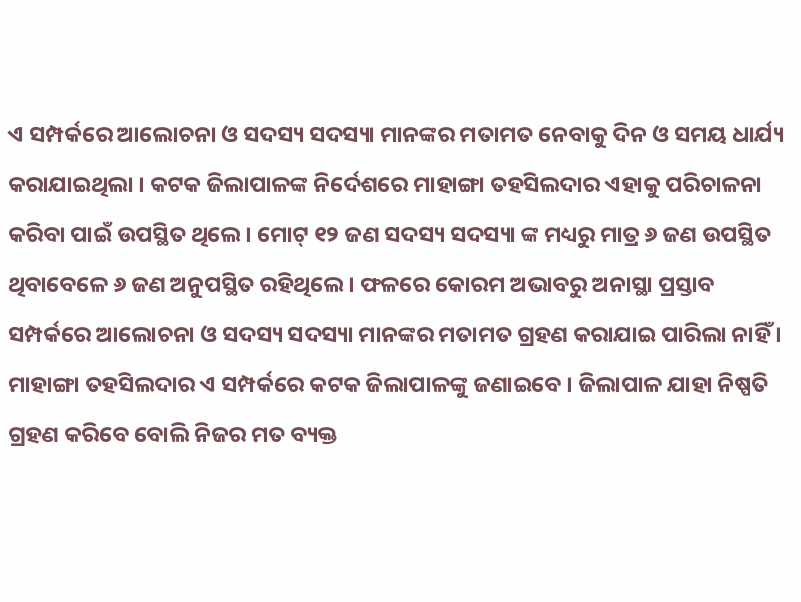ଏ ସମ୍ପର୍କରେ ଆଲୋଚନା ଓ ସଦସ୍ୟ ସଦସ୍ୟା ମାନଙ୍କର ମତାମତ ନେବାକୁ ଦିନ ଓ ସମୟ ଧାର୍ଯ୍ୟ କରାଯାଇଥିଲା । କଟକ ଜିଲାପାଳଙ୍କ ନିର୍ଦେଶରେ ମାହାଙ୍ଗା ତହସିଲଦାର ଏହାକୁ ପରିଚାଳନା କରିବା ପାଇଁ ଉପସ୍ଥିତ ଥିଲେ । ମୋଟ୍ ୧୨ ଜଣ ସଦସ୍ୟ ସଦସ୍ୟା ଙ୍କ ମଧ୍ୟରୁ ମାତ୍ର ୬ ଜଣ ଉପସ୍ଥିତ ଥିବାବେଳେ ୬ ଜଣ ଅନୁପସ୍ଥିତ ରହିଥିଲେ । ଫଳରେ କୋରମ ଅଭାବରୁ ଅନାସ୍ଥା ପ୍ରସ୍ତାବ ସମ୍ପର୍କରେ ଆଲୋଚନା ଓ ସଦସ୍ୟ ସଦସ୍ୟା ମାନଙ୍କର ମତାମତ ଗ୍ରହଣ କରାଯାଇ ପାରିଲା ନାହିଁ । ମାହାଙ୍ଗା ତହସିଲଦାର ଏ ସମ୍ପର୍କରେ କଟକ ଜିଲାପାଳଙ୍କୁ ଜଣାଇବେ । ଜିଲାପାଳ ଯାହା ନିଷ୍ପତି ଗ୍ରହଣ କରିବେ ବୋଲି ନିଜର ମତ ବ୍ୟକ୍ତ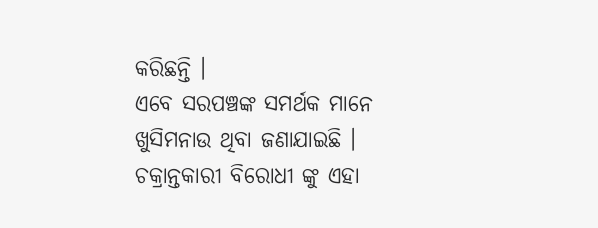କରିଛନ୍ତି ।
ଏବେ ସରପଞ୍ଚଙ୍କ ସମର୍ଥକ ମାନେ ଖୁସିମନାଉ ଥିବା ଜଣାଯାଇଛି । ଚକ୍ରାନ୍ତକାରୀ ବିରୋଧୀ ଙ୍କୁ ଏହା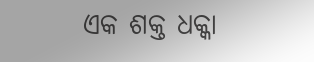ଏକ ଶକ୍ତ ଧକ୍କା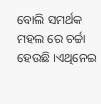ବୋଲି ସମର୍ଥକ ମହଲ ରେ ଚର୍ଚ୍ଚା ହେଉଛି ।ଏଥିନେଇ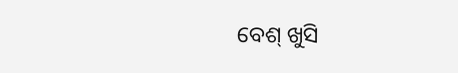ବେଶ୍ ଖୁସି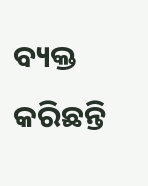ବ୍ୟକ୍ତ କରିଛନ୍ତି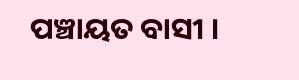ପଞ୍ଚାୟତ ବାସୀ ।